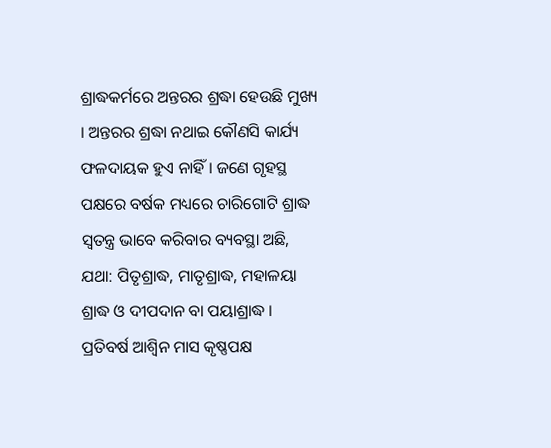ଶ୍ରାଦ୍ଧକର୍ମରେ ଅନ୍ତରର ଶ୍ରଦ୍ଧା ହେଉଛି ମୁଖ୍ୟ । ଅନ୍ତରର ଶ୍ରଦ୍ଧା ନଥାଇ କୌଣସି କାର୍ଯ୍ୟ ଫଳଦାୟକ ହୁଏ ନାହିଁ । ଜଣେ ଗୃହସ୍ଥ ପକ୍ଷରେ ବର୍ଷକ ମଧ୍ୟରେ ଚାରିଗୋଟି ଶ୍ରାଦ୍ଧ ସ୍ୱତନ୍ତ୍ର ଭାବେ କରିବାର ବ୍ୟବସ୍ଥା ଅଛି, ଯଥା: ପିତୃଶ୍ରାଦ୍ଧ, ମାତୃଶ୍ରାଦ୍ଧ, ମହାଳୟା ଶ୍ରାଦ୍ଧ ଓ ଦୀପଦାନ ବା ପୟାଶ୍ରାଦ୍ଧ । ପ୍ରତିବର୍ଷ ଆଶ୍ୱିନ ମାସ କୃଷ୍ଣପକ୍ଷ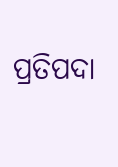ପ୍ରତିପଦା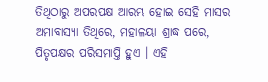ତିଥିଠାରୁ ଅପରପକ୍ଷ ଆରମ୍ଭ ହୋଇ ସେହି ମାସର ଅମାବାସ୍ୟା ତିଥିରେ, ମହାଳୟା ଶ୍ରାଦ୍ଧ ପରେ, ପିତୃପକ୍ଷର ପରିସମାପ୍ତି ହୁଏ । ଏହି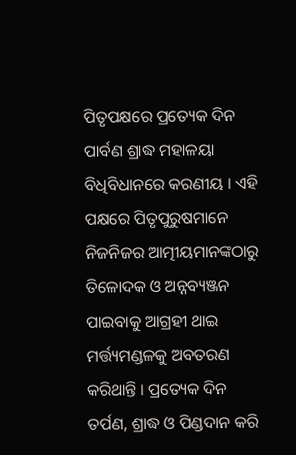ପିତୃପକ୍ଷରେ ପ୍ରତ୍ୟେକ ଦିନ ପାର୍ବଣ ଶ୍ରାଦ୍ଧ ମହାଳୟା ବିଧିବିଧାନରେ କରଣୀୟ । ଏହି ପକ୍ଷରେ ପିତୃପୁରୁଷମାନେ ନିଜନିଜର ଆତ୍ମୀୟମାନଙ୍କଠାରୁ ତିଳୋଦକ ଓ ଅନ୍ନବ୍ୟଞ୍ଜନ ପାଇବାକୁ ଆଗ୍ରହୀ ଥାଇ ମର୍ତ୍ତ୍ୟମଣ୍ଡଳକୁ ଅବତରଣ କରିଥାନ୍ତି । ପ୍ରତ୍ୟେକ ଦିନ ତର୍ପଣ, ଶ୍ରାଦ୍ଧ ଓ ପିଣ୍ଡଦାନ କରି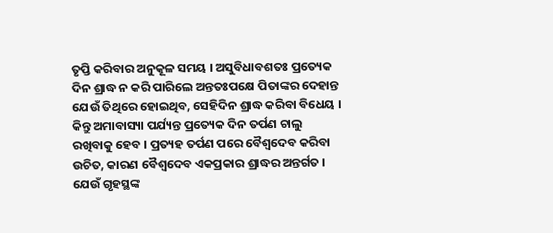ତୃପ୍ତି କରିବାର ଅନୁକୂଳ ସମୟ । ଅସୁବିଧାବଶତଃ ପ୍ରତ୍ୟେକ ଦିନ ଶ୍ରାଦ୍ଧ ନ କରି ପାରିଲେ ଅନ୍ତତଃପକ୍ଷେ ପିତାଙ୍କର ଦେହାନ୍ତ ଯେଉଁ ତିଥିରେ ହୋଇଥିବ, ସେହିଦିନ ଶ୍ରାଦ୍ଧ କରିବା ବିଧେୟ । କିନ୍ତୁ ଅମାବାସ୍ୟା ପର୍ଯ୍ୟନ୍ତ ପ୍ରତ୍ୟେକ ଦିନ ତର୍ପଣ ଚାଲୁ ରଖିବାକୁ ହେବ । ପ୍ରତ୍ୟହ ତର୍ପଣ ପରେ ବୈଶ୍ୱଦେବ କରିବା ଉଚିତ, କାରଣ ବୈଶ୍ୱଦେବ ଏକପ୍ରକାର ଶ୍ରାଦ୍ଧର ଅନ୍ତର୍ଗତ । ଯେଉଁ ଗୃହସ୍ଥଙ୍କ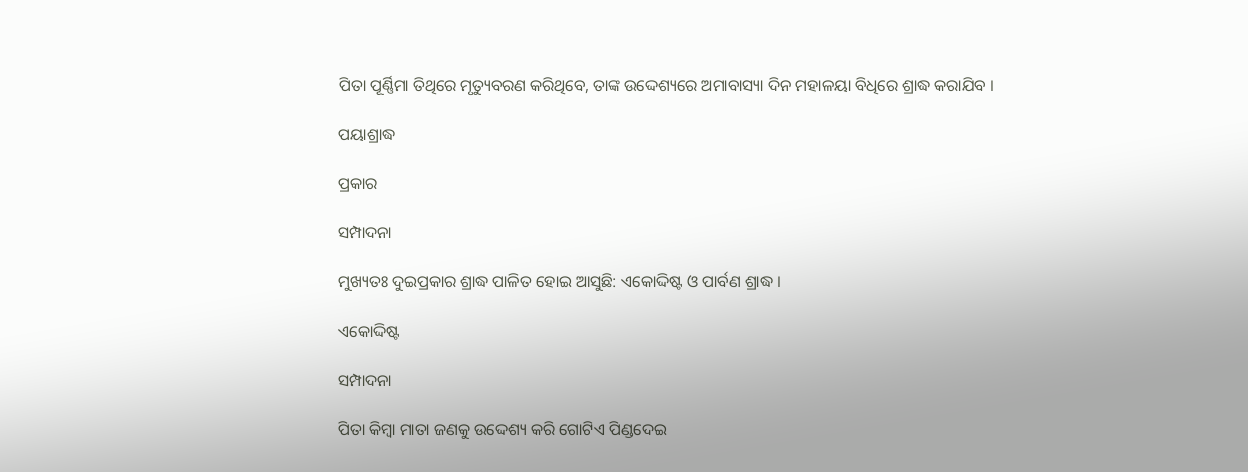ପିତା ପୂର୍ଣ୍ଣିମା ତିଥିରେ ମୃତ୍ୟୁବରଣ କରିଥିବେ, ତାଙ୍କ ଉଦ୍ଦେଶ୍ୟରେ ଅମାବାସ୍ୟା ଦିନ ମହାଳୟା ବିଧିରେ ଶ୍ରାଦ୍ଧ କରାଯିବ ।

ପୟାଶ୍ରାଦ୍ଧ

ପ୍ରକାର

ସମ୍ପାଦନା

ମୁଖ୍ୟତଃ ଦୁଇପ୍ରକାର ଶ୍ରାଦ୍ଧ ପାଳିତ ହୋଇ ଆସୁଛି: ଏକୋଦ୍ଦିଷ୍ଟ ଓ ପାର୍ବଣ ଶ୍ରାଦ୍ଧ ।

ଏକୋଦ୍ଦିଷ୍ଟ

ସମ୍ପାଦନା

ପିତା କିମ୍ବା ମାତା ଜଣକୁ ଉଦ୍ଦେଶ୍ୟ କରି ଗୋଟିଏ ପିଣ୍ଡଦେଇ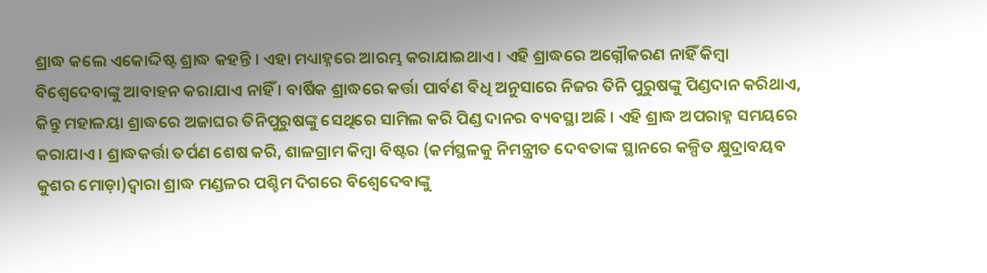ଶ୍ରାଦ୍ଧ କଲେ ଏକୋଦ୍ଦିଷ୍ଟ ଶ୍ରାଦ୍ଧ କହନ୍ତି । ଏହା ମଧ୍ୟାହ୍ନରେ ଆରମ୍ଭ କରାଯାଇଥାଏ । ଏହି ଶ୍ରାଦ୍ଧରେ ଅଗ୍ନୌକରଣ ନାହିଁ କିମ୍ବା ବିଶ୍ୱେଦେବାଙ୍କୁ ଆବାହନ କରାଯାଏ ନାହିଁ । ବାର୍ଷିକ ଶ୍ରାଦ୍ଧରେ କର୍ତ୍ତା ପାର୍ବଣ ବିଧି ଅନୁସାରେ ନିଜର ତିନି ପୁରୁଷଙ୍କୁ ପିଣ୍ଡଦାନ କରିଥାଏ, କିନ୍ତୁ ମହାଳୟା ଶ୍ରାଦ୍ଧରେ ଅଜାଘର ତିନିପୁରୁଷଙ୍କୁ ସେଥିରେ ସାମିଲ କରି ପିଣ୍ଡ ଦାନର ବ୍ୟବସ୍ଥା ଅଛି । ଏହି ଶ୍ରାଦ୍ଧ ଅପରାହ୍ନ ସମୟରେ କରାଯାଏ । ଶ୍ରାଦ୍ଧକର୍ତ୍ତା ତର୍ପଣ ଶେଷ କରି, ଶାଳଗ୍ରାମ କିମ୍ବା ବିଷ୍ଟର (କର୍ମସ୍ଥଳକୁ ନିମନ୍ତ୍ରୀତ ଦେବତାଙ୍କ ସ୍ଥାନରେ କଳ୍ପିତ କ୍ଷୁଦ୍ରାବୟବ କୁଶର ମୋଡ଼ା)ଦ୍ୱାରା ଶ୍ରାଦ୍ଧ ମଣ୍ଡଳର ପଶ୍ଚିମ ଦିଗରେ ବିଶ୍ୱେଦେବାଙ୍କୁ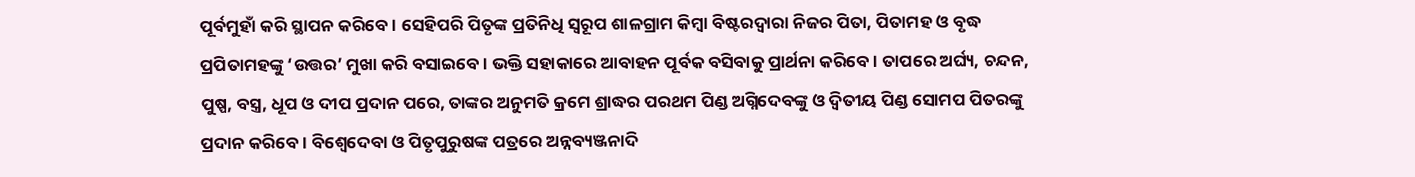ପୂର୍ବମୁହାଁ କରି ସ୍ଥାପନ କରିବେ । ସେହିପରି ପିତୃଙ୍କ ପ୍ରତିନିଧି ସ୍ୱରୂପ ଶାଳଗ୍ରାମ କିମ୍ବା ବିଷ୍ଟରଦ୍ୱାରା ନିଜର ପିତା, ପିତାମହ ଓ ବୃଦ୍ଧ ପ୍ରପିତାମହଙ୍କୁ ‘ଉତ୍ତର’ ମୁଖା କରି ବସାଇବେ । ଭକ୍ତି ସହାକାରେ ଆବାହନ ପୂର୍ବକ ବସିବାକୁ ପ୍ରାର୍ଥନା କରିବେ । ତାପରେ ଅର୍ଘ୍ୟ, ଚନ୍ଦନ, ପୁଷ୍ପ, ବସ୍ତ୍ର, ଧୂପ ଓ ଦୀପ ପ୍ରଦାନ ପରେ, ତାଙ୍କର ଅନୁମତି କ୍ରମେ ଶ୍ରାଦ୍ଧର ପରଥମ ପିଣ୍ଡ ଅଗ୍ନିଦେବଙ୍କୁ ଓ ଦ୍ୱିତୀୟ ପିଣ୍ଡ ସୋମପ ପିତରଙ୍କୁ ପ୍ରଦାନ କରିବେ । ବିଶ୍ୱେଦେବା ଓ ପିତୃପୁରୁଷଙ୍କ ପତ୍ରରେ ଅନ୍ନବ୍ୟଞ୍ଜନାଦି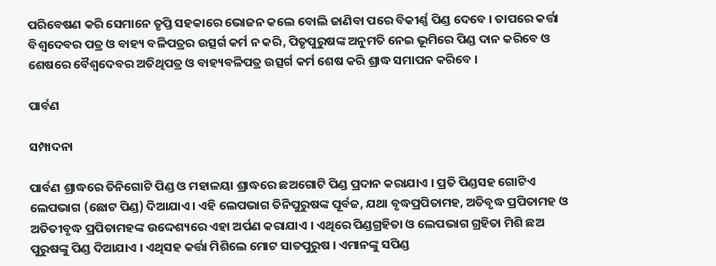ପରିବେଷଣ କରି ସେମାନେ ତୃପ୍ତି ସହକାରେ ଭୋଜନ କଲେ ବୋଲି ଜାଣିବା ପରେ ବିକୀର୍ଣ୍ଣ ପିଣ୍ଡ ଦେବେ । ତାପରେ କର୍ତ୍ତା ବିଶ୍ୱଦେବର ପତ୍ର ଓ ବାହ୍ୟ ବଳିପତ୍ରର ଉତ୍ସର୍ଗ କର୍ମ ନ କରି, ପିତୃପୁରୁଷଙ୍କ ଅନୁମତି ନେଇ ଭୂମିରେ ପିଣ୍ଡ ଦାନ କରିବେ ଓ ଶେଷରେ ବୈଶ୍ୱଦେବର ଅତିଥିପତ୍ର ଓ ବାହ୍ୟବଳିପତ୍ର ଉତ୍ସର୍ଗ କର୍ମ ଶେଷ କରି ଶ୍ରାଦ୍ଧ ସମାପନ କରିବେ ।

ପାର୍ବଣ

ସମ୍ପାଦନା

ପାର୍ବଣ ଶ୍ରାଦ୍ଧରେ ତିନିଗୋଟି ପିଣ୍ଡ ଓ ମହାଳୟା ଶ୍ରାଦ୍ଧରେ ଛଅଗୋଟି ପିଣ୍ଡ ପ୍ରଦାନ କରାଯାଏ । ପ୍ରତି ପିଣ୍ଡସହ ଗୋଟିଏ ଲେପଭାଗ (ଛୋଟ ପିଣ୍ଡ) ଦିଆଯାଏ। ଏହି ଲେପଭାଗ ତିନିପୁରୁଷଙ୍କ ପୂର୍ବଜ, ଯଥା ବୃଦ୍ଧପ୍ରପିତାମହ, ଅତିବୃଦ୍ଧ ପ୍ରପିତାମହ ଓ ଅତିତୀବୃଦ୍ଧ ପ୍ରପିତାମହଙ୍କ ଉଦ୍ଦେଶ୍ୟରେ ଏହା ଅର୍ପଣ କରାଯାଏ । ଏଥିରେ ପିଣ୍ଡଗ୍ରହିତା ଓ ଲେପଭାଗ ଗ୍ରହିତା ମିଶି ଛଅ ପୁରୁଷଙ୍କୁ ପିଣ୍ଡ ଦିଆଯାଏ । ଏଥିସହ କର୍ତ୍ତା ମିଶିଲେ ମୋଟ ସାତପୁରୁଷ । ଏମାନଙ୍କୁ ସପିଣ୍ଡ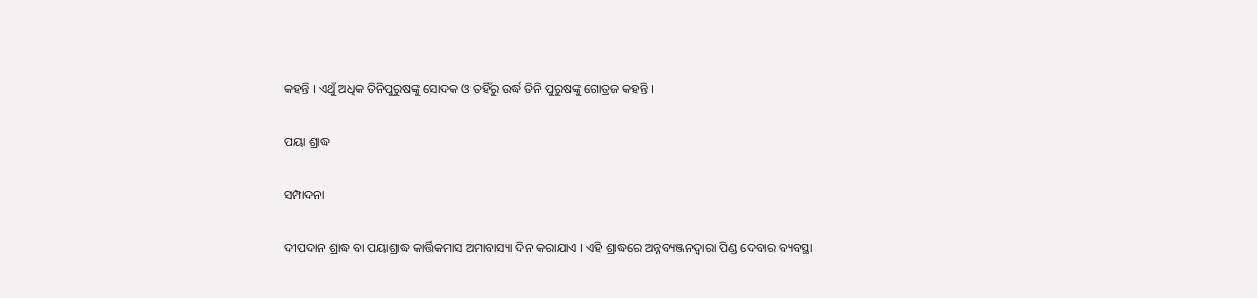କହନ୍ତି । ଏଥୁଁ ଅଧିକ ତିନିପୁରୁଷଙ୍କୁ ସୋଦକ ଓ ତହିଁରୁ ଉର୍ଦ୍ଧ ତିନି ପୁରୁଷଙ୍କୁ ଗୋତ୍ରଜ କହନ୍ତି ।

ପୟା ଶ୍ରାଦ୍ଧ

ସମ୍ପାଦନା

ଦୀପଦାନ ଶ୍ରାଦ୍ଧ ବା ପୟାଶ୍ରାଦ୍ଧ କାର୍ତ୍ତିକମାସ ଅମାବାସ୍ୟା ଦିନ କରାଯାଏ । ଏହି ଶ୍ରାଦ୍ଧରେ ଅନ୍ନବ୍ୟଞ୍ଜନଦ୍ୱାରା ପିଣ୍ଡ ଦେବାର ବ୍ୟବସ୍ଥା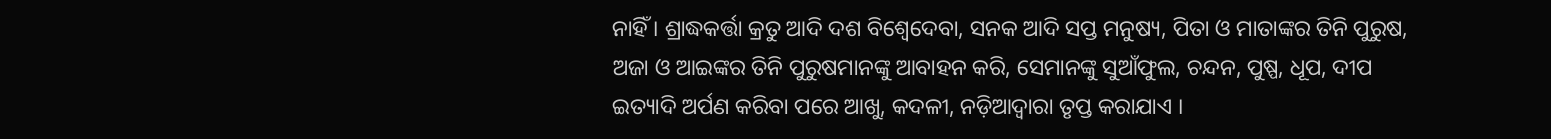ନାହିଁ । ଶ୍ରାଦ୍ଧକର୍ତ୍ତା କ୍ରତୁ ଆଦି ଦଶ ବିଶ୍ୱେଦେବା, ସନକ ଆଦି ସପ୍ତ ମନୁଷ୍ୟ, ପିତା ଓ ମାତାଙ୍କର ତିନି ପୁରୁଷ, ଅଜା ଓ ଆଇଙ୍କର ତିନି ପୁରୁଷମାନଙ୍କୁ ଆବାହନ କରି, ସେମାନଙ୍କୁ ସୁଆଁଫୁଲ, ଚନ୍ଦନ, ପୁଷ୍ପ, ଧୂପ, ଦୀପ ଇତ୍ୟାଦି ଅର୍ପଣ କରିବା ପରେ ଆଖୁ, କଦଳୀ, ନଡ଼ିଆଦ୍ୱାରା ତୃପ୍ତ କରାଯାଏ ।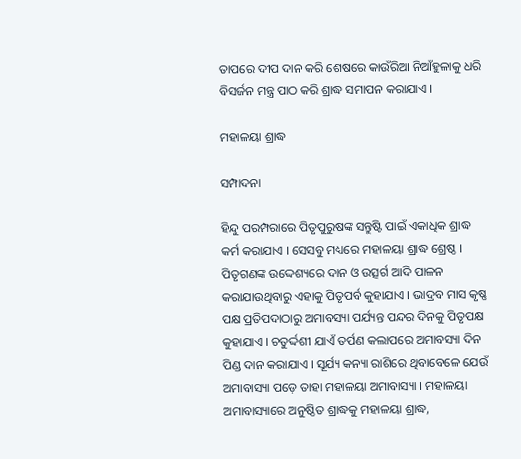ତାପରେ ଦୀପ ଦାନ କରି ଶେଷରେ କାଉଁରିଆ ନିଆଁହୁଳାକୁ ଧରି ବିସର୍ଜନ ମନ୍ତ୍ର ପାଠ କରି ଶ୍ରାଦ୍ଧ ସମାପନ କରାଯାଏ ।

ମହାଳୟା ଶ୍ରାଦ୍ଧ

ସମ୍ପାଦନା

ହିନ୍ଦୁ ପରମ୍ପରାରେ ପିତୃପୁରୁଷଙ୍କ ସନ୍ତୁଷ୍ଟି ପାଇଁ ଏକାଧିକ ଶ୍ରାଦ୍ଧ କର୍ମ କରାଯାଏ । ସେସବୁ ମଧ୍ୟରେ ମହାଳୟା ଶ୍ରାଦ୍ଧ ଶ୍ରେଷ୍ଠ । ପିତୃଗଣଙ୍କ ଉଦ୍ଦେଶ୍ୟରେ ଦାନ ଓ ଉତ୍ସର୍ଗ ଆଦି ପାଳନ କରାଯାଉଥିବାରୁ ଏହାକୁ ପିତୃପର୍ବ କୁହାଯାଏ । ଭାଦ୍ରବ ମାସ କୃଷ୍ଣ ପକ୍ଷ ପ୍ରତିପଦାଠାରୁ ଅମାବସ୍ୟା ପର୍ଯ୍ୟନ୍ତ ପନ୍ଦର ଦିନକୁ ପିତୃପକ୍ଷ କୁହାଯାଏ । ଚତୁର୍ଦ୍ଦଶୀ ଯାଏଁ ତର୍ପଣ କଲାପରେ ଅମାବସ୍ୟା ଦିନ ପିଣ୍ଡ ଦାନ କରାଯାଏ । ସୂର୍ଯ୍ୟ କନ୍ୟା ରାଶିରେ ଥିବାବେଳେ ଯେଉଁ ଅମାବାସ୍ୟା ପଡ଼େ ତାହା ମହାଳୟା ଅମାବାସ୍ୟା । ମହାଳୟା ଅମାବାସ୍ୟାରେ ଅନୁଷ୍ଠିତ ଶ୍ରାଦ୍ଧକୁ ମହାଳୟା ଶ୍ରାଦ୍ଧ,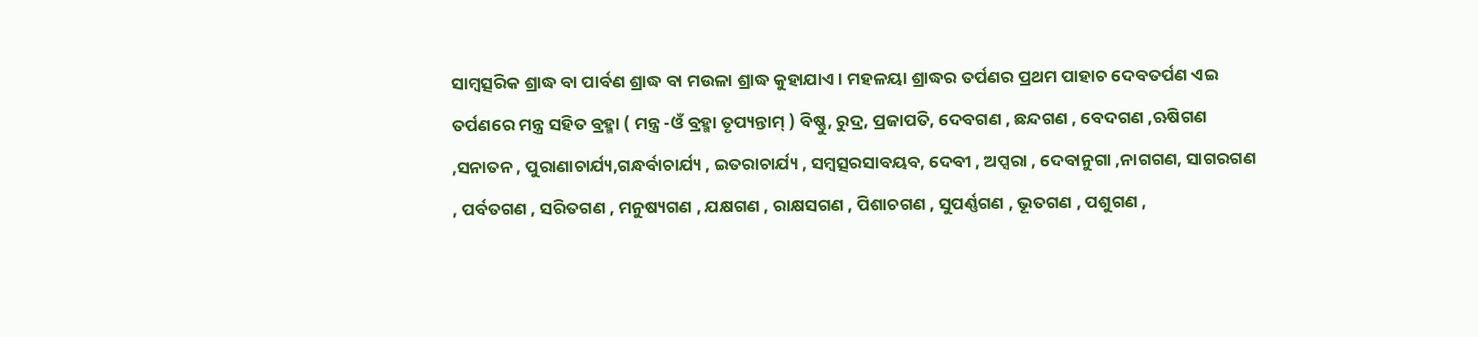ସାମ୍ବତ୍ସରିକ ଶ୍ରାଦ୍ଧ ବା ପାର୍ବଣ ଶ୍ରାଦ୍ଧ ବା ମଉଳା ଶ୍ରାଦ୍ଧ କୁହାଯାଏ । ମହଳୟା ଶ୍ରାଦ୍ଧର ତର୍ପଣର ପ୍ରଥମ ପାହାଚ ଦେବତର୍ପଣ ଏଇ ତର୍ପଣରେ ମନ୍ତ୍ର ସହିତ ବ୍ରହ୍ମା ( ମନ୍ତ୍ର -ଓଁ ବ୍ରହ୍ମା ତୃପ୍ୟନ୍ତାମ୍ ) ବିଷ୍ଣୁ, ରୁଦ୍ର, ପ୍ରଜାପତି, ଦେବଗଣ , ଛନ୍ଦଗଣ , ବେଦଗଣ ,ଋଷିଗଣ ,ସନାତନ , ପୁରାଣାଚାର୍ଯ୍ୟ,ଗନ୍ଧର୍ବାଚାର୍ଯ୍ୟ , ଇତରାଚାର୍ଯ୍ୟ , ସମ୍ବତ୍ସରସାବୟବ, ଦେବୀ , ଅପ୍ସରା , ଦେବାନୁଗା ,ନାଗଗଣ, ସାଗରଗଣ , ପର୍ବତଗଣ , ସରିତଗଣ , ମନୁଷ୍ୟଗଣ , ଯକ୍ଷଗଣ , ରାକ୍ଷସଗଣ , ପିଶାଚଗଣ , ସୁପର୍ଣ୍ଣଗଣ , ଭୂତଗଣ , ପଶୁଗଣ ,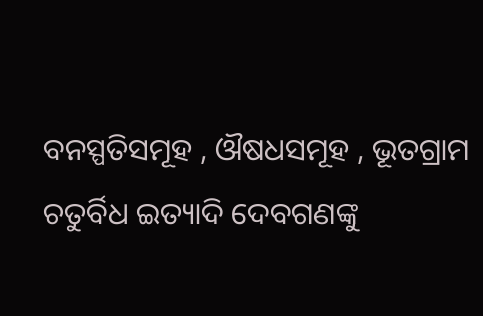ବନସ୍ପତିସମୂହ , ଔଷଧସମୂହ , ଭୂତଗ୍ରାମ ଚତୁର୍ବିଧ ଇତ୍ୟାଦି ଦେବଗଣଙ୍କୁ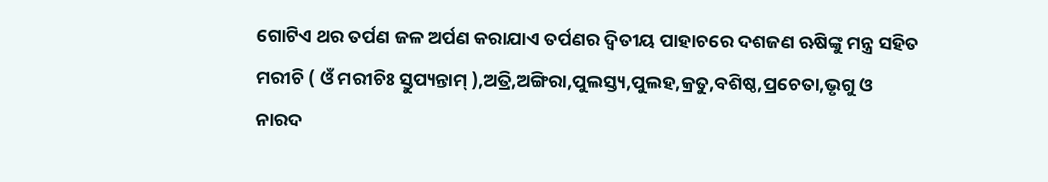ଗୋଟିଏ ଥର ତର୍ପଣ ଜଳ ଅର୍ପଣ କରାଯାଏ ତର୍ପଣର ଦ୍ୱିତୀୟ ପାହାଚରେ ଦଶଜଣ ଋଷିଙ୍କୁ ମନ୍ତ୍ର ସହିତ ମରୀଚି ( ଓଁ ମରୀଚିଃ ସ୍ତୁପ୍ୟନ୍ତାମ୍ ),ଅତ୍ରି,ଅଙ୍ଗିରା,ପୁଲସ୍ତ୍ୟ,ପୁଲହ,କ୍ରତୁ,ବଶିଷ୍ଠ,ପ୍ରଚେତା,ଭୃଗୁ ଓ ନାରଦ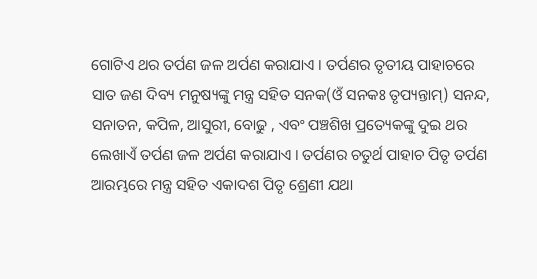ଗୋଟିଏ ଥର ତର୍ପଣ ଜଳ ଅର୍ପଣ କରାଯାଏ । ତର୍ପଣର ତୃତୀୟ ପାହାଚରେ ସାତ ଜଣ ଦିବ୍ୟ ମନୁଷ୍ୟଙ୍କୁ ମନ୍ତ୍ର ସହିତ ସନକ(ଓଁ ସନକଃ ତୃପ୍ୟନ୍ତାମ୍) ସନନ୍ଦ, ସନାତନ, କପିଳ, ଆସୁରୀ, ବୋଢୁ , ଏବଂ ପଞ୍ଚଶିଖ ପ୍ରତ୍ୟେକଙ୍କୁ ଦୁଇ ଥର ଲେଖାଏଁ ତର୍ପଣ ଜଳ ଅର୍ପଣ କରାଯାଏ । ତର୍ପଣର ଚତୁର୍ଥ ପାହାଚ ପିତୃ ତର୍ପଣ ଆରମ୍ଭରେ ମନ୍ତ୍ର ସହିତ ଏକାଦଶ ପିତୃ ଶ୍ରେଣୀ ଯଥା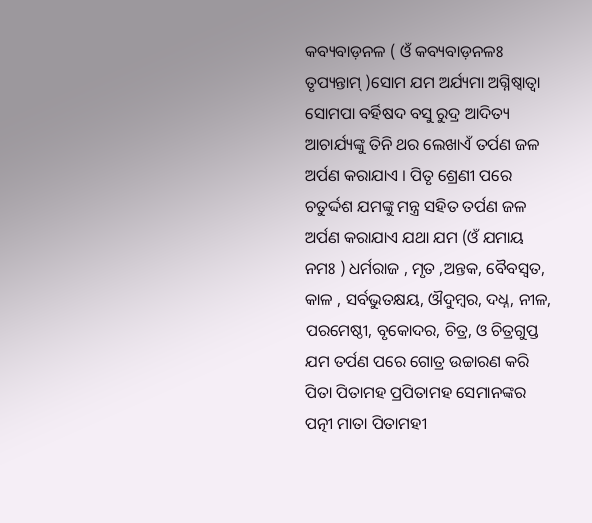କବ୍ୟବାଡ଼ନଳ ( ଓଁ କବ୍ୟବାଡ଼ନଳଃ ତୃପ୍ୟନ୍ତାମ୍ )ସୋମ ଯମ ଅର୍ଯ୍ୟମା ଅଗ୍ନିଷ୍ୱାତ୍ୱା ସୋମପା ବର୍ହିଷଦ ବସୁ ରୁଦ୍ର ଆଦିତ୍ୟ ଆଚାର୍ଯ୍ୟଙ୍କୁ ତିନି ଥର ଲେଖାଏଁ ତର୍ପଣ ଜଳ ଅର୍ପଣ କରାଯାଏ । ପିତୃ ଶ୍ରେଣୀ ପରେ ଚତୁର୍ଦ୍ଦଶ ଯମଙ୍କୁ ମନ୍ତ୍ର ସହିତ ତର୍ପଣ ଜଳ ଅର୍ପଣ କରାଯାଏ ଯଥା ଯମ (ଓଁ ଯମାୟ ନମଃ ) ଧର୍ମରାଜ , ମୃତ ,ଅନ୍ତକ, ବୈବସ୍ୱତ, କାଳ , ସର୍ବଭୁତକ୍ଷୟ, ଔଦୁମ୍ବର, ଦଧ୍ନ, ନୀଳ, ପରମେଷ୍ଠୀ, ବୃକୋଦର, ଚିତ୍ର, ଓ ଚିତ୍ରଗୁପ୍ତ ଯମ ତର୍ପଣ ପରେ ଗୋତ୍ର ଉଚ୍ଚାରଣ କରି ପିତା ପିତାମହ ପ୍ରପିତାମହ ସେମାନଙ୍କର ପତ୍ନୀ ମାତା ପିତାମହୀ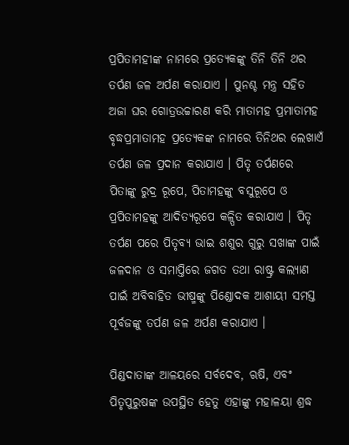ପ୍ରପିତାମହୀଙ୍କ ନାମରେ ପ୍ରତ୍ୟେକଙ୍କୁ ତିନି ତିନି ଥର ତର୍ପଣ ଜଳ ଅର୍ପଣ କରାଯାଏ । ପୁନଶ୍ଚ ମନ୍ତ୍ର ସହିତ ଅଜା ଘର ଗୋତ୍ରଉଚ୍ଚାରଣ କରି ମାତାମହ ପ୍ରମାତାମହ ବୃଦ୍ଧପ୍ରମାତାମହ ପ୍ରତ୍ୟେକଙ୍କ ନାମରେ ତିନିଥର ଲେଖାଏଁ ତର୍ପଣ ଜଳ ପ୍ରଦାନ କରାଯାଏ । ପିତୃ ତର୍ପଣରେ ପିତାଙ୍କୁ ରୁଦ୍ର ରୂପେ, ପିତାମହଙ୍କୁ ବସୁରୂପେ ଓ ପ୍ରପିତାମହଙ୍କୁ ଆଦିତ୍ୟରୂପେ କଳ୍ପିତ କରାଯାଏ । ପିତୃ ତର୍ପଣ ପରେ ପିତୃବ୍ୟ ଭାଇ ଶଶୁର ଗୁରୁ ସଖାଙ୍କ ପାଇଁ ଜଳଦାନ ଓ ସମାପ୍ତିରେ ଜଗତ ତଥା ରାଷ୍ଟ୍ର କଲ୍ୟାଣ ପାଇଁ ଅବିବାହିତ ଭୀଷ୍ମଙ୍କୁ ପିଣ୍ଡୋଦକ ଆଶାୟୀ ସମସ୍ତ ପୂର୍ବଜଙ୍କୁ ତର୍ପଣ ଜଳ ଅର୍ପଣ କରାଯାଏ ।

ପିଣ୍ଡଦାତାଙ୍କ ଆଳୟରେ ସର୍ବଦେବ, ଋଷି, ଏବଂ ପିତୃପୁରୁଷଙ୍କ ଉପସ୍ଥିତ ହେତୁ ଏହାଙ୍କୁ ମହାଳୟା ଶ୍ରଦ୍ଧ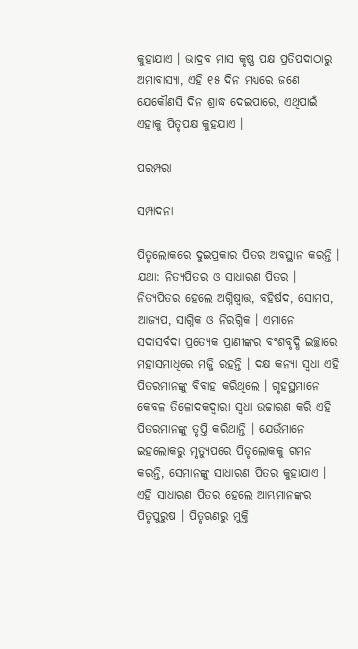କୁହାଯାଏ । ଭାଦ୍ରବ ମାସ କୃଷ୍ଣ ପକ୍ଷ ପ୍ରତିପଦାଠାରୁ ଅମାବାସ୍ୟା, ଏହି ୧୫ ଦିନ ମଧ୍ୟରେ ଜଣେ ଯେକୌଣସି ଦିନ ଶ୍ରାଦ୍ଧ ଦେଇପାରେ, ଏଥିପାଇଁ ଏହାକୁ ପିତୃପକ୍ଷ କୁହଯାଏ ।

ପରମ୍ପରା

ସମ୍ପାଦନା

ପିତୃଲୋକରେ ଦୁଇପ୍ରକାର ପିତର ଅବସ୍ଥାନ କରନ୍ତି । ଯଥା: ନିତ୍ୟପିତର ଓ ସାଧାରଣ ପିତର । ନିତ୍ୟପିତର ହେଲେ ଅଗ୍ନିଷ୍ୱାତ୍ତ, ବହିର୍ଷଦ, ସୋମପ, ଆଜ୍ୟପ, ସାଗ୍ନିକ ଓ ନିରଗ୍ନିକ । ଏମାନେ ସଦାସର୍ବଦା ପ୍ରତ୍ୟେକ ପ୍ରାଣୀଙ୍କର ବଂଶବୃଦ୍ଧି ଇଚ୍ଛାରେ ମହାସମାଧିରେ ମଜ୍ଜି ରହନ୍ତି । ଦକ୍ଷ କନ୍ୟା ସ୍ୱଧା ଏହି ପିତରମାନଙ୍କୁ ବିବାହ କରିଥିଲେ । ଗୃହସ୍ଥମାନେ କେବଳ ତିଳୋଦକଦ୍ୱାରା ସ୍ୱଧା ଉଚ୍ଚାରଣ କରି ଏହି ପିତରମାନଙ୍କୁ ତୃପ୍ତି କରିଥାନ୍ତି । ଯେଉଁମାନେ ଇହଲୋକରୁ ମୃତ୍ୟୁପରେ ପିତୃଲୋକକୁ ଗମନ କରନ୍ତି, ସେମାନଙ୍କୁ ସାଧାରଣ ପିତର କୁହାଯାଏ । ଏହି ସାଧାରଣ ପିତର ହେଲେ ଆମ୍ଭମାନଙ୍କର ପିତୃପୁରୁଷ । ପିତୃଋଣରୁ ମୁକ୍ତି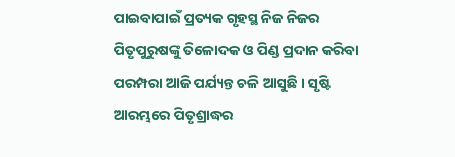ପାଇବାପାଇଁ ପ୍ରତ୍ୟକ ଗୃହସ୍ଥ ନିଜ ନିଜର ପିତୃପୁରୁଷଙ୍କୁ ତିଳୋଦକ ଓ ପିଣ୍ଡ ପ୍ରଦାନ କରିବା ପରମ୍ପରା ଆଜି ପର୍ଯ୍ୟନ୍ତ ଚଳି ଆସୁଛି । ସୃଷ୍ଟି ଆରମ୍ଭରେ ପିତୃଶ୍ରାଦ୍ଧର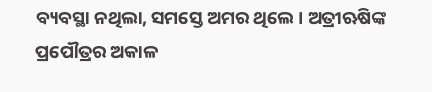ବ୍ୟବସ୍ଥା ନଥିଲା, ସମସ୍ତେ ଅମର ଥିଲେ । ଅତ୍ରୀଋଷିଙ୍କ ପ୍ରପୌତ୍ରର ଅକାଳ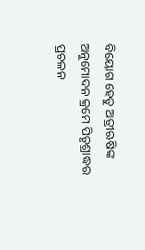ବିୟୋଗ ହେତୁ ଅତ୍ରୀଋଷିଙ୍କ ଅନୁମୋଦନ କ୍ରମେ ପିତୃଶ୍ରାଦ୍ଧର ପ୍ରଚଳନ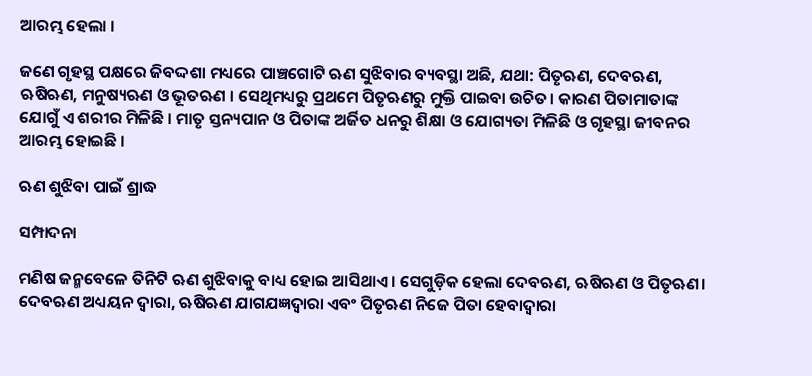ଆରମ୍ଭ ହେଲା ।

ଜଣେ ଗୃହସ୍ଥ ପକ୍ଷରେ ଜିବଦ୍ଦଶା ମଧ୍ୟରେ ପାଞ୍ଚଗୋଟି ଋଣ ସୁଝିବାର ବ୍ୟବସ୍ଥା ଅଛି, ଯଥା: ପିତୃଋଣ, ଦେବଋଣ, ଋଷିଋଣ, ମନୁଷ୍ୟଋଣ ଓ ଭୂତଋଣ । ସେଥିମଧ୍ୟରୁ ପ୍ରଥମେ ପିତୃଋଣରୁ ମୁକ୍ତି ପାଇବା ଉଚିତ। କାରଣ ପିତାମାତାଙ୍କ ଯୋଗୁଁ ଏ ଶରୀର ମିଳିଛି । ମାତୃ ସ୍ତନ୍ୟପାନ ଓ ପିତାଙ୍କ ଅର୍ଜିତ ଧନରୁ ଶିକ୍ଷା ଓ ଯୋଗ୍ୟତା ମିଳିଛି ଓ ଗୃହସ୍ଥା ଜୀବନର ଆରମ୍ଭ ହୋଇଛି ।

ଋଣ ଶୁଝିବା ପାଇଁ ଶ୍ରାଦ୍ଧ

ସମ୍ପାଦନା

ମଣିଷ ଜନ୍ମବେଳେ ତିନିଟି ଋଣ ଶୁଝିବାକୁ ବାଧ୍ୟ ହୋଇ ଆସିଥାଏ । ସେଗୁଡ଼ିକ ହେଲା ଦେବଋଣ, ଋଷିଋଣ ଓ ପିତୃଋଣ। ଦେବଋଣ ଅଧ୍ୟୟନ ଦ୍ୱାରା, ଋଷିଋଣ ଯାଗଯଜ୍ଞଦ୍ୱାରା ଏବଂ ପିତୃଋଣ ନିଜେ ପିତା ହେବାଦ୍ୱାରା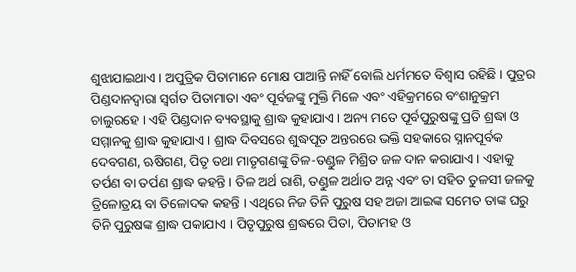ଶୁଝାଯାଇଥାଏ । ଅପୁତ୍ରିକ ପିତାମାନେ ମୋକ୍ଷ ପାଆନ୍ତି ନାହିଁ ବୋଲି ଧର୍ମମତେ ବିଶ୍ୱାସ ରହିଛି । ପୁତ୍ରର ପିଣ୍ଡଦାନଦ୍ୱାରା ସ୍ୱର୍ଗତ ପିତାମାତା ଏବଂ ପୂର୍ବଜଙ୍କୁ ମୁକ୍ତି ମିଳେ ଏବଂ ଏହିକ୍ରମରେ ବଂଶାନୁକ୍ରମ ଚାଲୁରହେ । ଏହି ପିଣ୍ଡଦାନ ବ୍ୟବସ୍ଥାକୁ ଶ୍ରାଦ୍ଧ କୁହାଯାଏ । ଅନ୍ୟ ମତେ ପୂର୍ବପୁରୁଷଙ୍କୁ ପ୍ରତି ଶ୍ରଦ୍ଧା ଓ ସମ୍ମାନକୁ ଶ୍ରାଦ୍ଧ କୁହାଯାଏ । ଶ୍ରାଦ୍ଧ ଦିବସରେ ଶୁଦ୍ଧପୂତ ଅନ୍ତରରେ ଭକ୍ତି ସହକାରେ ସ୍ନାନପୂର୍ବକ ଦେବଗଣ, ଋଷିଗଣ, ପିତୃ ତଥା ମାତୃଗଣଙ୍କୁ ତିଳ-ତଣ୍ଡୁଳ ମିଶ୍ରିତ ଜଳ ଦାନ କରାଯାଏ । ଏହାକୁ ତର୍ପଣ ବା ତର୍ପଣ ଶ୍ରାଦ୍ଧ କହନ୍ତି । ତିଳ ଅର୍ଥ ରାଶି, ତଣ୍ଡୁଳ ଅର୍ଥାତ ଅନ୍ନ ଏବଂ ତା ସହିତ ତୁଳସୀ ଜଳକୁ ତ୍ରିଳୋତ୍ରୟ ବା ତିଳୋଦକ କହନ୍ତି । ଏଥିରେ ନିଜ ତିନି ପୁରୁଷ ସହ ଅଜା ଆଇଙ୍କ ସମେତ ତାଙ୍କ ଘରୁ ତିନି ପୁରୁଷଙ୍କ ଶ୍ରାଦ୍ଧ ପକାଯାଏ । ପିତୃପୁରୁଷ ଶ୍ରଦ୍ଧରେ ପିତା, ପିତାମହ ଓ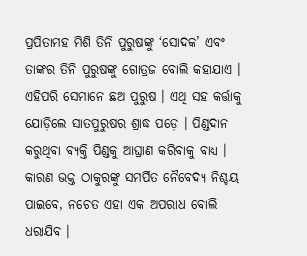ପ୍ରପିତାମହ ମିଶି ତିନି ପୁରୁଷଙ୍କୁ ‘ସୋଦକ’ ଏବଂ ତାଙ୍କର ତିନି ପୁରୁଷଙ୍କୁ ଗୋତ୍ରଜ ବୋଲି କହାଯାଏ । ଏହିପରି ସେମାନେ ଛଅ ପୁରୁଷ । ଏଥି ସହ କର୍ତ୍ତାକୁ ଯୋଡ଼ିଲେ ସାତପୁରୁଷର ଶ୍ରାଦ୍ଧ ପଡ଼େ । ପିଣ୍ଡଦାନ କରୁଥିବା ବ୍ୟକ୍ତି ପିଣ୍ଡକୁ ଆଘ୍ରାଣ କରିବାକୁ ବାଧ୍ୟ । କାରଣ ଭକ୍ତ ଠାକୁରଙ୍କୁ ସମର୍ପିତ ନୈବେଦ୍ୟ ନିଶ୍ଚୟ ପାଇବେ, ନଚେତ ଏହା ଏକ ଅପରାଧ ବୋଲି ଧରାଯିବ ।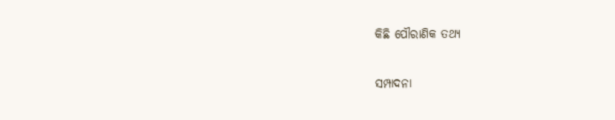କିଛି ପୌରାଣିକ ତଥ୍ୟ

ସମ୍ପାଦନା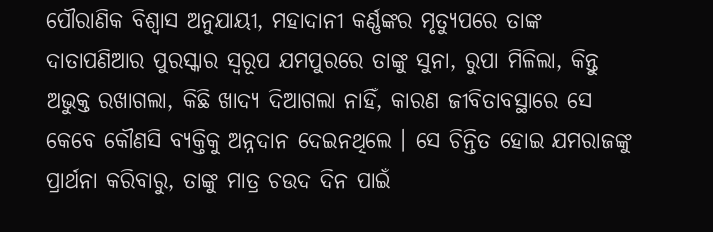ପୌରାଣିକ ବିଶ୍ୱାସ ଅନୁଯାୟୀ, ମହାଦାନୀ କର୍ଣ୍ଣଙ୍କର ମୃତ୍ୟୁପରେ ତାଙ୍କ ଦାତାପଣିଆର ପୁରସ୍କାର ସ୍ୱରୂପ ଯମପୁରରେ ତାଙ୍କୁ ସୁନା, ରୁପା ମିଳିଲା, କିନ୍ତୁ ଅଭୁକ୍ତ ରଖାଗଲା, କିଛି ଖାଦ୍ୟ ଦିଆଗଲା ନାହିଁ, କାରଣ ଜୀବିତାବସ୍ଥାରେ ସେ କେବେ କୌଣସି ବ୍ୟକ୍ତିକୁ ଅନ୍ନଦାନ ଦେଇନଥିଲେ । ସେ ଚିନ୍ତିତ ହୋଇ ଯମରାଜଙ୍କୁ ପ୍ରାର୍ଥନା କରିବାରୁ, ତାଙ୍କୁ ମାତ୍ର ଚଉଦ ଦିନ ପାଇଁ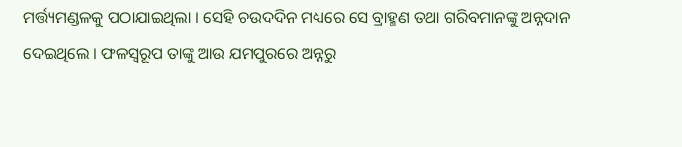ମର୍ତ୍ତ୍ୟମଣ୍ଡଳକୁ ପଠାଯାଇଥିଲା । ସେହି ଚଉଦଦିନ ମଧ୍ୟରେ ସେ ବ୍ରାହ୍ମଣ ତଥା ଗରିବମାନଙ୍କୁ ଅନ୍ନଦାନ ଦେଇଥିଲେ । ଫଳସ୍ୱରୂପ ତାଙ୍କୁ ଆଉ ଯମପୁରରେ ଅନ୍ନରୁ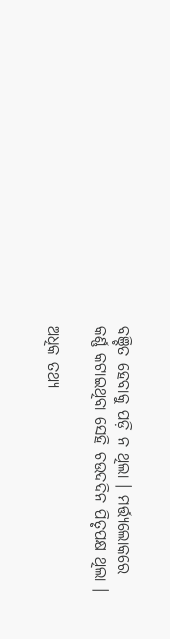ବଞ୍ଚିତ ହେବାକୁ ପଡ଼ି ନ ଥିଲା । ମର୍ତ୍ତ୍ୟଲୋକରେ କର୍ଣ୍ଣ କଟାଇଥିବା ସେହି ଚଉଦଦିନ ପିତୃପକ୍ଷ ଥିଲା ।

ଅଧିକ ତଥ୍ୟ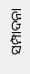ସମ୍ପାଦନା